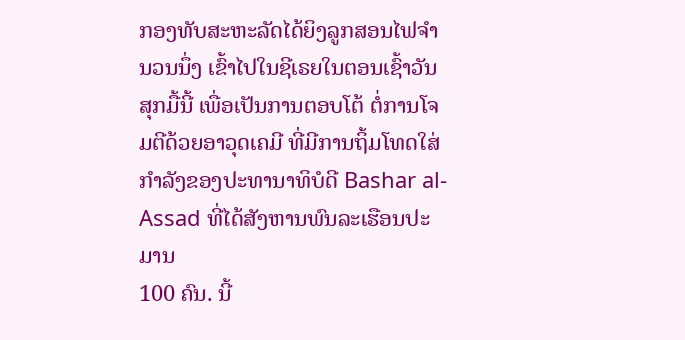ກອງທັບສະຫະລັດໄດ້ຍິງລູກສອນໄຟຈຳນວນນຶ່ງ ເຂົ້າໄປໃນຊີເຣຍໃນຕອນເຊົ້າວັນ
ສຸກມື້ນີ້ ເພື່ອເປັນການຕອບໂຕ້ ຕໍ່ການໂຈມຕີດ້ວຍອາວຸດເຄມີ ທີ່ມີການຖິ້ມໂທດໃສ່
ກຳລັງຂອງປະທານາທິບໍດີ Bashar al-Assad ທີ່ໄດ້ສັງຫານພົນລະເຮືອນປະມານ
100 ຄົນ. ນີ້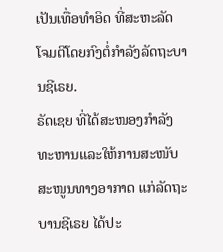ເປັນເທື່ອທຳອິດ ທີ່ສະຫະລັດ ໂຈມຕີໂດຍກົງຕໍ່ກຳລັງລັດຖະບານຊີເຣຍ.
ຣັດເຊຍ ທີ່ໄດ້ສະໜອງກຳລັງທະຫານແລະໃຫ້ການສະໜັບສະໜູນທາງອາກາດ ແກ່ລັດຖະບານຊີເຣຍ ໄດ້ປະ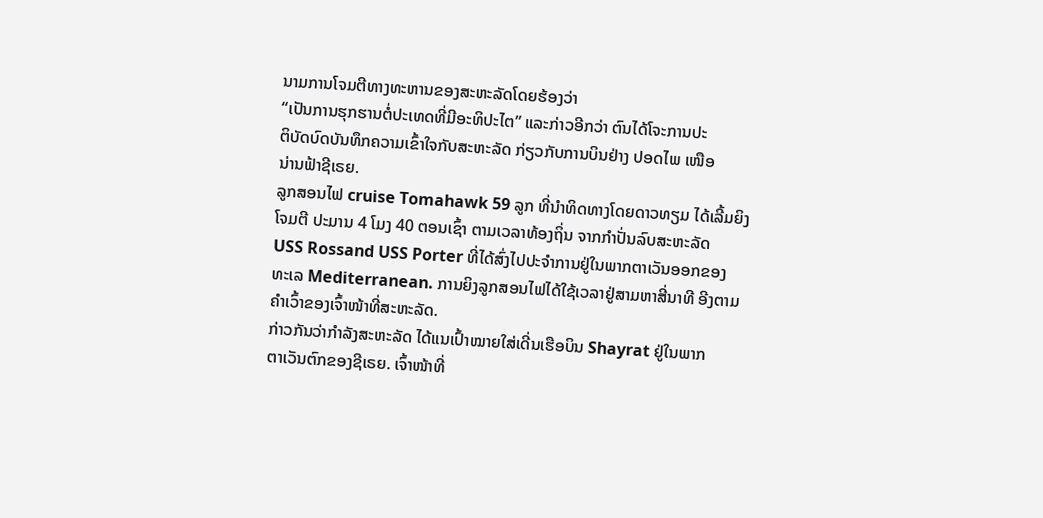ນາມການໂຈມຕີທາງທະຫານຂອງສະຫະລັດໂດຍຮ້ອງວ່າ
“ເປັນການຮຸກຮານຕໍ່ປະເທດທີ່ມີອະທິປະໄຕ” ແລະກ່າວອີກວ່າ ຕົນໄດ້ໂຈະການປະ
ຕິບັດບົດບັນທຶກຄວາມເຂົ້າໃຈກັບສະຫະລັດ ກ່ຽວກັບການບິນຢ່າງ ປອດໄພ ເໜືອ
ນ່ານຟ້າຊີເຣຍ.
ລູກສອນໄຟ cruise Tomahawk 59 ລູກ ທີ່ນຳທິດທາງໂດຍດາວທຽມ ໄດ້ເລີ້ມຍິງ
ໂຈມຕີ ປະມານ 4 ໂມງ 40 ຕອນເຊົ້າ ຕາມເວລາທ້ອງຖິ່ນ ຈາກກຳປັ່ນລົບສະຫະລັດ
USS Rossand USS Porter ທີ່ໄດ້ສົ່ງໄປປະຈຳການຢູ່ໃນພາກຕາເວັນອອກຂອງ
ທະເລ Mediterranean. ການຍິງລູກສອນໄຟໄດ້ໃຊ້ເວລາຢູ່ສາມຫາສີ່ນາທີ ອີງຕາມ
ຄຳເວົ້າຂອງເຈົ້າໜ້າທີ່ສະຫະລັດ.
ກ່າວກັນວ່າກຳລັງສະຫະລັດ ໄດ້ແນເປົ້າໝາຍໃສ່ເດີ່ນເຮືອບິນ Shayrat ຢູ່ໃນພາກ
ຕາເວັນຕົກຂອງຊີເຣຍ. ເຈົ້າໜ້າທີ່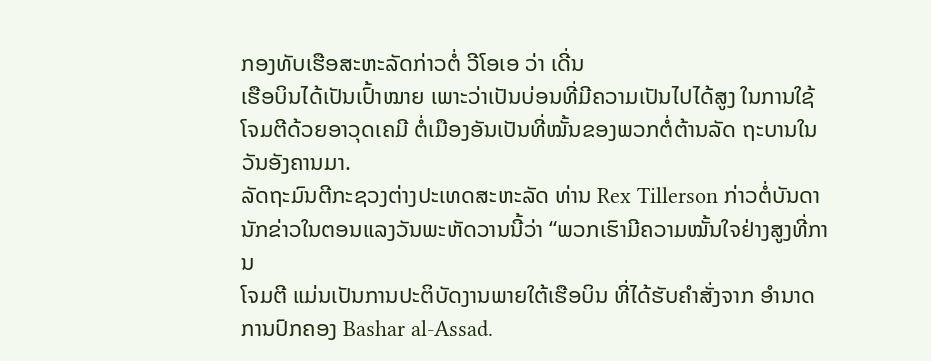ກອງທັບເຮືອສະຫະລັດກ່າວຕໍ່ ວີໂອເອ ວ່າ ເດີ່ນ
ເຮືອບິນໄດ້ເປັນເປົ້າໝາຍ ເພາະວ່າເປັນບ່ອນທີ່ມີຄວາມເປັນໄປໄດ້ສູງ ໃນການໃຊ້
ໂຈມຕີດ້ວຍອາວຸດເຄມີ ຕໍ່ເມືອງອັນເປັນທີ່ໝັ້ນຂອງພວກຕໍ່ຕ້ານລັດ ຖະບານໃນ
ວັນອັງຄານມາ.
ລັດຖະມົນຕີກະຊວງຕ່າງປະເທດສະຫະລັດ ທ່ານ Rex Tillerson ກ່າວຕໍ່ບັນດາ
ນັກຂ່າວໃນຕອນແລງວັນພະຫັດວານນີ້ວ່າ “ພວກເຮົາມີຄວາມໝັ້ນໃຈຢ່າງສູງທີ່ການ
ໂຈມຕີ ແມ່ນເປັນການປະຕິບັດງານພາຍໃຕ້ເຮືອບິນ ທີ່ໄດ້ຮັບຄຳສັ່ງຈາກ ອຳນາດ
ການປົກຄອງ Bashar al-Assad.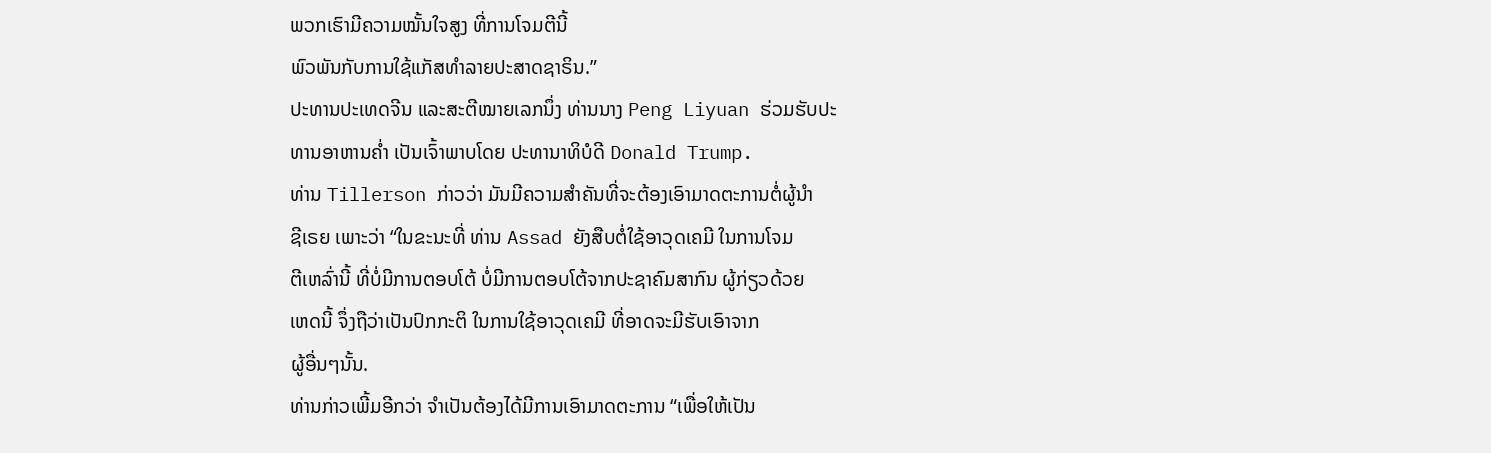ພວກເຮົາມີຄວາມໝັ້ນໃຈສູງ ທີ່ການໂຈມຕີນີ້
ພົວພັນກັບການໃຊ້ແກັສທຳລາຍປະສາດຊາຣິນ.”
ປະທານປະເທດຈີນ ແລະສະຕີໝາຍເລກນຶ່ງ ທ່ານນາງ Peng Liyuan ຮ່ວມຮັບປະ
ທານອາຫານຄໍ່າ ເປັນເຈົ້າພາບໂດຍ ປະທານາທິບໍດີ Donald Trump.
ທ່ານ Tillerson ກ່າວວ່າ ມັນມີຄວາມສຳຄັນທີ່ຈະຕ້ອງເອົາມາດຕະການຕໍ່ຜູ້ນຳ
ຊີເຣຍ ເພາະວ່າ “ໃນຂະນະທີ່ ທ່ານ Assad ຍັງສືບຕໍ່ໃຊ້ອາວຸດເຄມີ ໃນການໂຈມ
ຕີເຫລົ່ານີ້ ທີ່ບໍ່ມີການຕອບໂຕ້ ບໍ່ມີການຕອບໂຕ້ຈາກປະຊາຄົມສາກົນ ຜູ້ກ່ຽວດ້ວຍ
ເຫດນີ້ ຈຶ່ງຖືວ່າເປັນປົກກະຕິ ໃນການໃຊ້ອາວຸດເຄມີ ທີ່ອາດຈະມີຮັບເອົາຈາກ
ຜູ້ອື່ນໆນັ້ນ.
ທ່ານກ່າວເພີ້ມອີກວ່າ ຈຳເປັນຕ້ອງໄດ້ມີການເອົາມາດຕະການ “ເພື່ອໃຫ້ເປັນ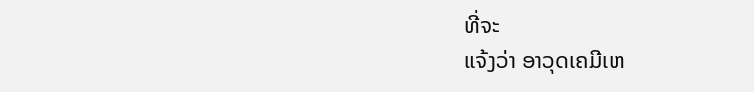ທີ່ຈະ
ແຈ້ງວ່າ ອາວຸດເຄມີເຫ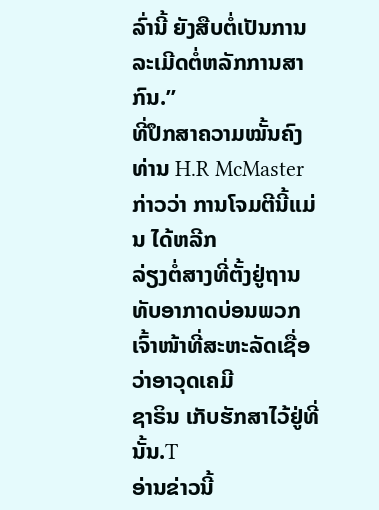ລົ່ານີ້ ຍັງສືບຕໍ່ເປັນການລະເມີດຕໍ່ຫລັກການສາກົນ.”
ທີ່ປຶກສາຄວາມໝັ້ນຄົງ ທ່ານ H.R McMaster ກ່າວວ່າ ການໂຈມຕີນີ້ແມ່ນ ໄດ້ຫລີກ
ລ່ຽງຕໍ່ສາງທີ່ຕັ້ງຢູ່ຖານທັບອາກາດບ່ອນພວກເຈົ້າໜ້າທີ່ສະຫະລັດເຊື່ອວ່າອາວຸດເຄມີ
ຊາຣິນ ເກັບຮັກສາໄວ້ຢູ່ທີ່ນັ້ນ.T
ອ່ານຂ່າວນີ້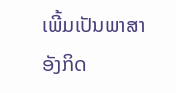ເພີ້ມເປັນພາສາອັງກິດ